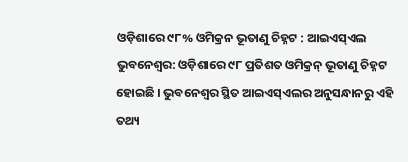ଓଡ଼ିଶାରେ ୯୮% ଓମିକ୍ରନ ଭୂତାଣୁ ଚିହ୍ନଟ : ଆଇଏସ୍ଏଲ
ଭୁବନେଶ୍ୱର: ଓଡ଼ିଶାରେ ୯୮ ପ୍ରତିଶତ ଓମିକ୍ରନ୍ ଭୂତାଣୁ ଚିହ୍ନଟ ହୋଇଛି । ଭୁବନେଶ୍ୱର ସ୍ଥିତ ଆଇଏସ୍ଏଲର ଅନୁସନ୍ଧାନରୁ ଏହି ତଥ୍ୟ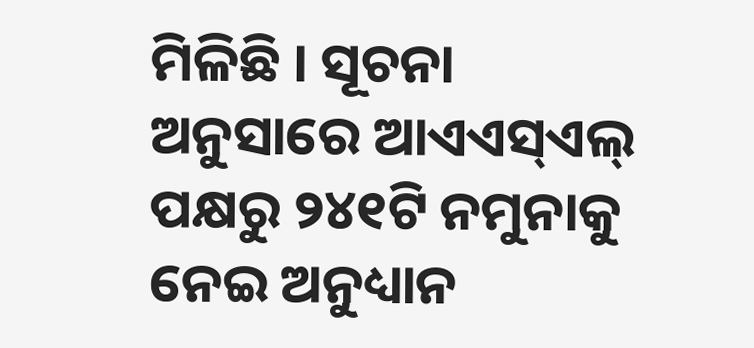ମିଳିଛି । ସୂଚନା ଅନୁସାରେ ଆଏଏସ୍ଏଲ୍ ପକ୍ଷରୁ ୨୪୧ଟି ନମୁନାକୁ ନେଇ ଅନୁଧ୍ୟାନ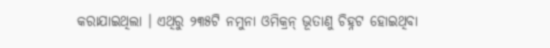କରାଯାଇଥିଲା । ଏଥିରୁ ୨୩୫ଟି ନମୁନା ଓମିକ୍ରନ୍ ଭୂତାଣୁ ଚିହ୍ନଟ ହୋଇଥିବା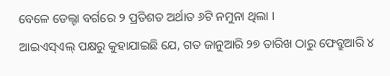ବେଳେ ଡେଲ୍ଟା ବର୍ଗରେ ୨ ପ୍ରତିଶତ ଅର୍ଥାତ ୬ଟି ନମୁନା ଥିଲା ।
ଆଇଏସ୍ଏଲ୍ ପକ୍ଷରୁ କୁହାଯାଇଛି ଯେ, ଗତ ଜାନୁଆରି ୨୭ ତାରିଖ ଠାରୁ ଫେବ୍ରୁଆରି ୪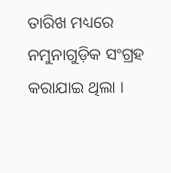ତାରିଖ ମଧ୍ୟରେ ନମୁନାଗୁଡ଼ିକ ସଂଗ୍ରହ କରାଯାଇ ଥିଲା ।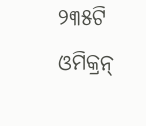୨୩୫ଟି ଓମିକ୍ରନ୍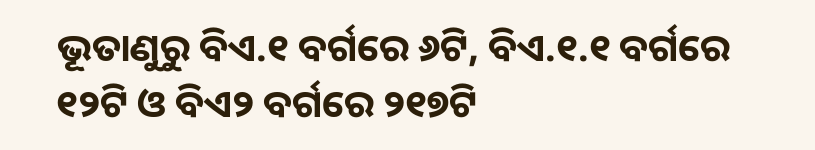ଭୂତାଣୁରୁ ବିଏ.୧ ବର୍ଗରେ ୬ଟି, ବିଏ.୧.୧ ବର୍ଗରେ ୧୨ଟି ଓ ବିଏ୨ ବର୍ଗରେ ୨୧୭ଟି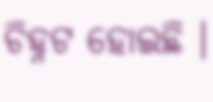ଚିହ୍ନଟ ହୋଇଛି ।